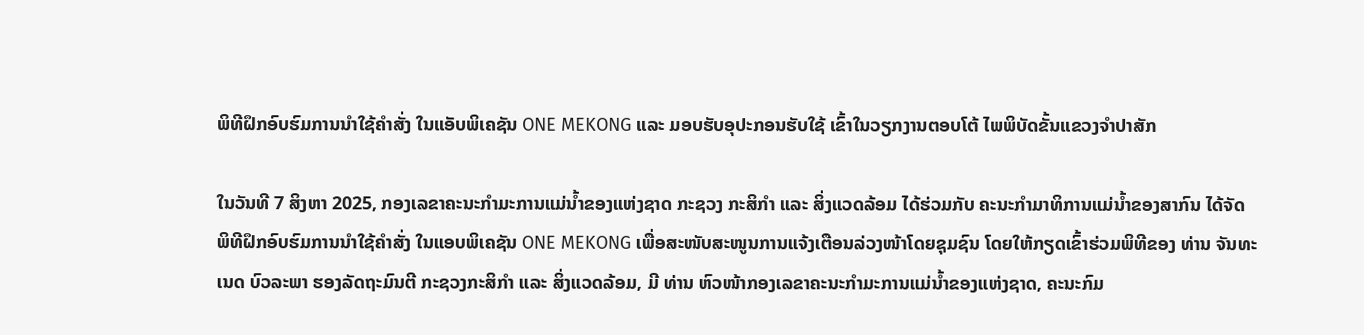ພິທີຝຶກອົບຮົມການນໍາໃຊ້ຄຳສັ່ງ ໃນແອັບພິເຄຊັນ ONE MEKONG ແລະ ມອບຮັບອຸປະກອນຮັບໃຊ້ ເຂົ້າໃນວຽກງານຕອບໂຕ້ ໄພພິບັດຂັ້ນແຂວງຈຳປາສັກ

ໃນວັນທີ 7 ສິງຫາ 2025, ກອງເລຂາຄະນະກຳມະການແມ່ນ້ຳຂອງແຫ່ງຊາດ ກະຊວງ ກະສິກຳ ແລະ ສິ່ງແວດລ້ອມ ໄດ້ຮ່ວມກັບ ຄະນະກໍາມາທິການແມ່ນໍ້າຂອງສາກົນ ໄດ້ຈັດພິທີຝຶກອົບຮົມການນໍາໃຊ້ຄຳສັ່ງ ໃນແອບພິເຄຊັນ ONE MEKONG ເພື່ອສະໜັບສະໜູນການແຈ້ງເຕືອນລ່ວງໜ້າໂດຍຊຸມຊົນ ໂດຍໃຫ້ກຽດເຂົ້າຮ່ວມພິທີຂອງ ທ່ານ ຈັນທະເນດ ບົວລະພາ ຮອງລັດຖະມົນຕີ ກະຊວງກະສິກຳ ແລະ ສິ່ງແວດລ້ອມ, ມີ ທ່ານ ຫົວໜ້າກອງເລຂາຄະນະກຳມະການແມ່ນ້ຳຂອງແຫ່ງຊາດ, ຄະນະກົມ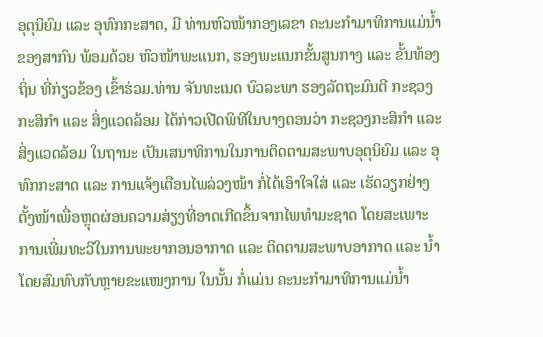ອຸຕຸນິຍົມ ແລະ ອຸທົກກະສາດ, ມີ ທ່ານຫົວໜ້າກອງເລຂາ ຄະນະກໍາມາທິການແມ່ນໍ້າຂອງສາກົນ ພ້ອມດ້ວຍ ຫົວໜ້າພະແນກ, ຮອງພະແນກຂັ້ນສູນກາງ ແລະ ຂັ້ນທ້ອງຖິ່ນ ທີ່ກ່ຽວຂ້ອງ ເຂົ້າຮ່ວມ.ທ່ານ ຈັນທະເນດ ບົວລະພາ ຮອງລັດຖະມົນຕີ ກະຊວງກະສິກຳ ແລະ ສິ່ງແວດລ້ອມ ໄດ້ກ່າວເປີດພິທີໃນບາງຕອນວ່າ ກະຊວງກະສິກຳ ແລະ ສິ່ງແວດລ້ອມ ໃນຖານະ ເປັນເສນາທິການໃນການຕິດຕາມສະພາບອຸຕຸນິຍົມ ແລະ ອຸທົກກະສາດ ແລະ ການແຈ້ງເຕືອນໄພລ່ວງໜ້າ ກໍ່ໄດ້ເອົາໃຈໃສ່ ແລະ ເຮັດວຽກຢ່າງຕັ້ງໜ້າເພື່ອຫຼຸດຜ່ອນຄວາມສ່ຽງທີ່ອາດເກີດຂຶ້ນຈາກໄພທໍາມະຊາດ ໂດຍສະເພາະ ການເພີ່ມທະວີໃນການພະຍາກອນອາກາດ ແລະ ຕິດຕາມສະພາບອາກາດ ແລະ ນໍ້າ ໂດຍສົມທົບກັບຫຼາຍຂະແໜງການ ໃນນັ້ນ ກໍ່ແມ່ນ ຄະນະກໍາມາທິການແມ່ນໍ້າ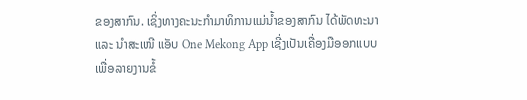ຂອງສາກົນ. ເຊິ່ງທາງຄະນະກໍາມາທິການແມ່ນໍ້າຂອງສາກົນ ໄດ້ພັດທະນາ ແລະ ນໍາສະເໜີ ແອັບ One Mekong App ເຊີ່ງເປັນເຄື່ອງມືອອກແບບເພື່ອລາຍງານຂໍ້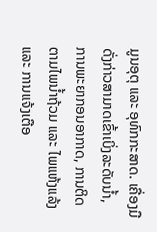ມູນອຸຕຸ ແລະ ອຸທົກກະສາດ. ເຄື່ອງມືດັ່ງກ່າວສາມາດເຂົ້າເບິ່ງລະດັບນໍ້າ, ການພະຍາກອນອາກາດ, ການຕິດຕາມໄພນໍ້າຖ້ວມ ແລະ ໄພແຫ້ງແລ້ງ ແລະ ການແຈ້ງເຕືອ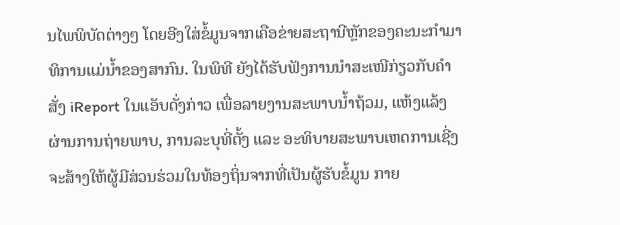ນໄພພິບັດຕ່າງໆ ໂດຍອີງໃສ່ຂໍ້ມູນຈາກເຄືອຂ່າຍສະຖານີຫຼັກຂອງຄະນະກໍາມາທິການແມ່ນໍ້າຂອງສາກົນ. ໃນພິທີ ຍັງໄດ້ຮັບຟັງການນຳສະເໜີກ່ຽວກັບຄຳສັ່ງ iReport ໃນແອັບດັ່ງກ່າວ ເພື່ອລາຍງານສະພາບນໍ້າຖ້ວມ, ແຫ້ງແລ້ງ ຜ່ານການຖ່າຍພາບ, ການລະບຸທີ່ຕັ້ງ ແລະ ອະທິບາຍສະພາບເຫດການເຊີ່ງຈະສ້າງໃຫ້ຜູ້ມີສ່ວນຮ່ວມໃນທ້ອງຖິ່ນຈາກທີ່ເປັນຜູ້ຮັບຂໍ້ມູນ ກາຍ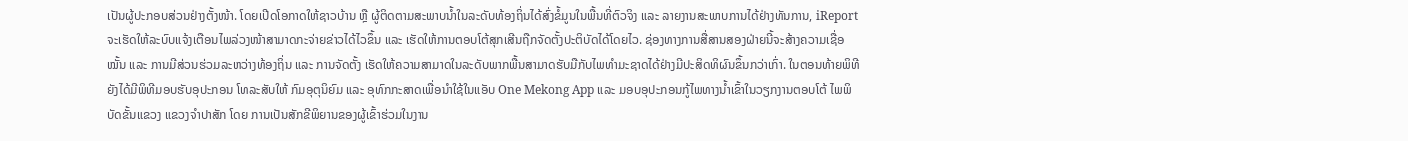ເປັນຜູ້ປະກອບສ່ວນຢ່າງຕັ້ງໜ້າ. ໂດຍເປີດໂອກາດໃຫ້ຊາວບ້ານ ຫຼື ຜູ້ຕິດຕາມສະພາບນໍ້າໃນລະດັບທ້ອງຖິ່ນໄດ້ສົ່ງຂໍ້ມູນໃນພື້ນທີ່ຕົວຈິງ ແລະ ລາຍງານສະພາບການໄດ້ຢ່າງທັນການ, iReport ຈະເຮັດໃຫ້ລະບົບແຈ້ງເຕືອນໄພລ່ວງໜ້າສາມາດກະຈ່າຍຂ່າວໄດ້ໄວຂຶ້ນ ແລະ ເຮັດໃຫ້ການຕອບໂຕ້ສຸກເສີນຖືກຈັດຕັ້ງປະຕິບັດໄດ້ໂດຍໄວ. ຊ່ອງທາງການສື່ສານສອງຝ່າຍນີ້ຈະສ້າງຄວາມເຊື່ອໝັ້ນ ແລະ ການມີສ່ວນຮ່ວມລະຫວ່າງທ້ອງຖິ່ນ ແລະ ການຈັດຕັ້ງ ເຮັດໃຫ້ຄວາມສາມາດໃນລະດັບພາກພື້ນສາມາດຮັບມືກັບໄພທໍາມະຊາດໄດ້ຢ່າງມີປະສິດທິຜົນຂຶ້ນກວ່າເກົ່າ. ໃນຕອນທ້າຍພິທີຍັງໄດ້ມີພິທີມອບຮັບອຸປະກອນ ໂທລະສັບໃຫ້ ກົມອຸຕຸນິຍົມ ແລະ ອຸທົກກະສາດເພື່ອນຳໃຊ້ໃນແອັບ One Mekong App ແລະ ມອບອຸປະກອນກູ້ໄພທາງນ້ຳເຂົ້າໃນວຽກງານຕອບໂຕ້ ໄພພິບັດຂັ້ນແຂວງ ແຂວງຈຳປາສັກ ໂດຍ ການເປັນສັກຂີພິຍານຂອງຜູ້ເຂົ້າຮ່ວມໃນງານ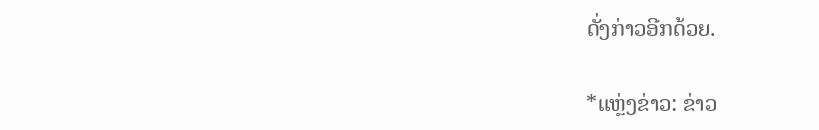ດັ່ງກ່າວອີກດ້ວຍ.

*ແຫຼ່ງຂ່າວ: ຂ່າວ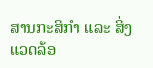ສານກະສິກໍາ ແລະ ສິ່ງແວດລ້ອ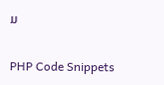ມ

PHP Code Snippets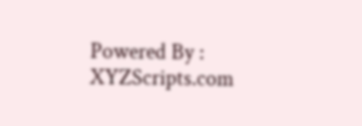Powered By : XYZScripts.com